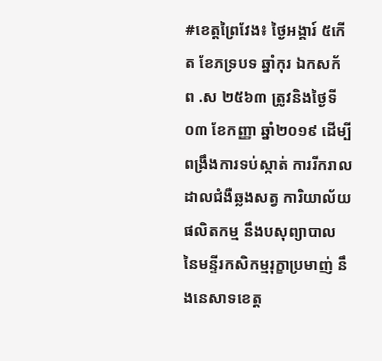#ខេត្តព្រៃវែង៖ ថ្ងៃអង្គារ៍ ៥កើត ខែភទ្របទ ឆ្នាំកុរ ឯកសក័ ព .ស ២៥៦៣ ត្រូវនិងថ្ងៃទី០៣ ខែកញ្ញា ឆ្នាំ២០១៩ ដើម្បីពង្រឹងការទប់ស្កាត់ ការរីករាលដាលជំងឺឆ្លងសត្វ ការិយាល័យផលិតកម្ម នឹងបសុព្យាបាល នៃមន្ទីរកសិកម្មរុក្ខាប្រមាញ់ នឹងនេសាទខេត្ត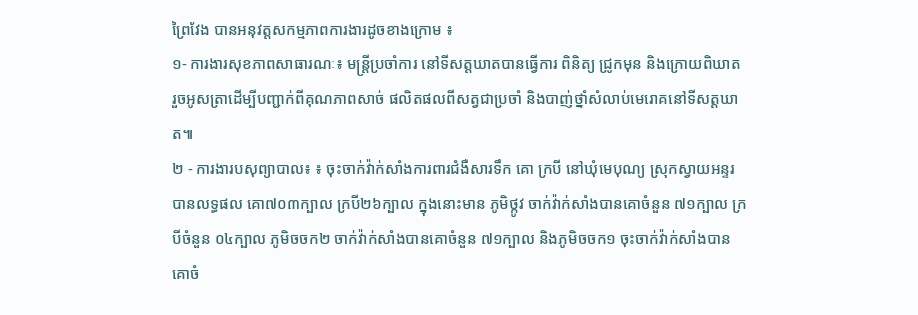ព្រៃវែង បានអនុវត្តសកម្មភាពការងារដូចខាងក្រោម ៖
១- ការងារសុខភាពសាធារណៈ៖ មន្រ្តីប្រចាំការ នៅទីសត្តឃាតបានធ្វើការ ពិនិត្យ ជ្រូកមុន និងក្រោយពិឃាត រួចអូសត្រាដើម្បីបញ្ជាក់ពីគុណភាពសាច់ ផលិតផលពីសត្វជាប្រចាំ និងបាញ់ថ្នាំសំលាប់មេរោគនៅទីសត្តឃាត៕
២ - ការងារបសុព្យាបាល៖ ៖ ចុះចាក់វ៉ាក់សាំងការពារជំងឺសារទឹក គោ ក្របី នៅឃុំមេបុណ្យ ស្រុកស្វាយអន្ទរ បានលទ្ធផល គោ៧០៣ក្បាល ក្របី២៦ក្បាល ក្នុងនោះមាន ភូមិថ្កូវ ចាក់វ៉ាក់សាំងបានគោចំនួន ៧១ក្បាល ក្របីចំនួន ០៤ក្បាល ភូមិចចក២ ចាក់វ៉ាក់សាំងបានគោចំនួន ៧១ក្បាល និងភូមិចចក១ ចុះចាក់វ៉ាក់សាំងបានគោចំ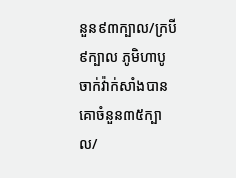នួន៩៣ក្បាល/ក្របី ៩ក្បាល ភូមិហាបូ ចាក់វ៉ាក់សាំងបានគោចំនួន៣៥ក្បាល/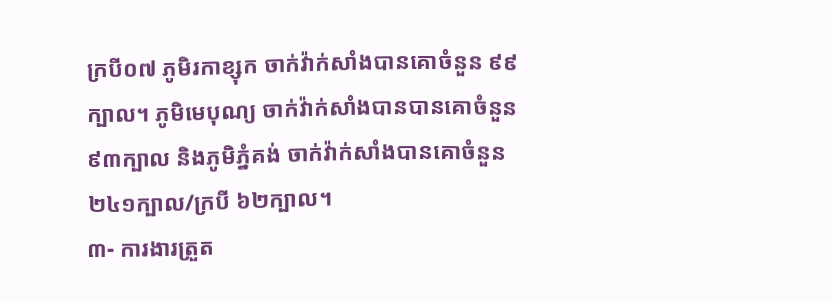ក្របី០៧ ភូមិរកាខ្សុក ចាក់វ៉ាក់សាំងបានគោចំនួន ៩៩ក្បាល។ ភូមិមេបុណ្យ ចាក់វ៉ាក់សាំងបានបានគោចំនួន ៩៣ក្បាល និងភូមិភ្នំគង់ ចាក់វ៉ាក់សាំងបានគោចំនួន ២៤១ក្បាល/ក្របី ៦២ក្បាល។
៣- ការងារត្រួត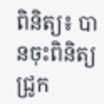ពិនិត្យ៖ បានចុះពិនិត្យជ្រូក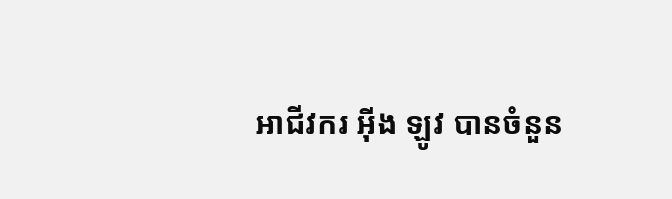អាជីវករ អ៊ីង ឡូវ បានចំនួន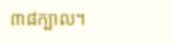៣៨ក្បាល។